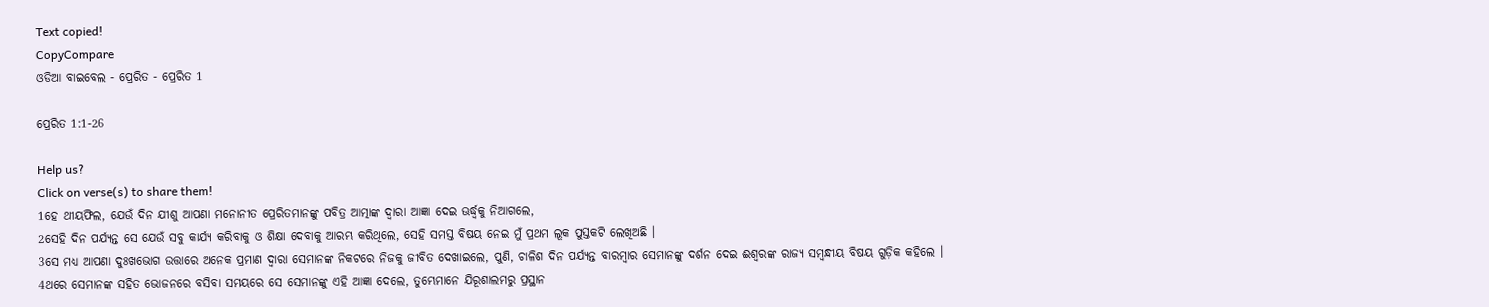Text copied!
CopyCompare
ଓଡିଆ ବାଇବେଲ - ପ୍ରେରିତ - ପ୍ରେରିତ 1

ପ୍ରେରିତ 1:1-26

Help us?
Click on verse(s) to share them!
1ହେ ଥୀୟଫିଲ, ଯେଉଁ ଦିନ ଯୀଶୁ ଆପଣା ମନୋନୀତ ପ୍ରେରିତମାନଙ୍କୁ ପବିତ୍ର ଆତ୍ମାଙ୍କ ଦ୍ୱାରା ଆଜ୍ଞା ଦେଇ ଊର୍ଦ୍ଧ୍ୱକୁ ନିଆଗଲେ,
2ସେହି ଦିନ ପର୍ଯ୍ୟନ୍ତ ସେ ଯେଉଁ ସବୁ କାର୍ଯ୍ୟ କରିବାକୁ ଓ ଶିକ୍ଷା ଦେବାକୁ ଆରମ୍ଭ କରିଥିଲେ, ସେହି ସମସ୍ତ ବିଷୟ ନେଇ ମୁଁ ପ୍ରଥମ ଲୂକ ପୁସ୍ତକଟି ଲେଖିଅଛି ।
3ସେ ମଧ୍ୟ ଆପଣା ଦୁଃଖଭୋଗ ଉତ୍ତାରେ ଅନେକ ପ୍ରମାଣ ଦ୍ୱାରା ସେମାନଙ୍କ ନିକଟରେ ନିଜକୁ ଜୀବିତ ଦେଖାଇଲେ, ପୁଣି, ଚାଳିଶ ଦିନ ପର୍ଯ୍ୟନ୍ତ ବାରମ୍ବାର ସେମାନଙ୍କୁ ଦର୍ଶନ ଦେଇ ଈଶ୍ୱରଙ୍କ ରାଜ୍ୟ ସମ୍ବନ୍ଧୀୟ ବିଷୟ ଗୁଡ଼ିକ କହିଲେ ।
4ଥରେ ସେମାନଙ୍କ ସହିତ ଭୋଜନରେ ବସିବା ସମୟରେ ସେ ସେମାନଙ୍କୁ ଏହି ଆଜ୍ଞା ଦେଲେ, ତୁମ୍ଭେମାନେ ଯିରୂଶାଲମରୁ ପ୍ରସ୍ଥାନ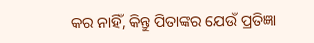କର ନାହିଁ, କିନ୍ତୁ ପିତାଙ୍କର ଯେଉଁ ପ୍ରତିଜ୍ଞା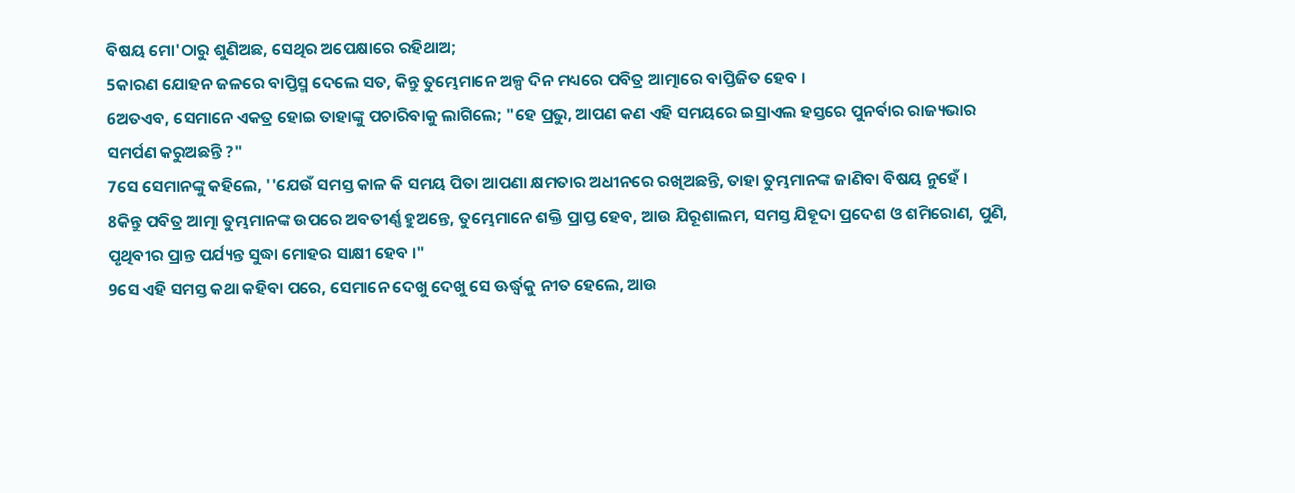ବିଷୟ ମୋ'ଠାରୁ ଶୁଣିଅଛ, ସେଥିର ଅପେକ୍ଷାରେ ରହିଥାଅ;
5କାରଣ ଯୋହନ ଜଳରେ ବାପ୍ତିସ୍ମ ଦେଲେ ସତ, କିନ୍ତୁ ତୁମ୍ଭେମାନେ ଅଳ୍ପ ଦିନ ମଧ୍ୟରେ ପବିତ୍ର ଆତ୍ମାରେ ବାପ୍ତିଜିତ ହେବ ।
6ଅତଏବ, ସେମାନେ ଏକତ୍ର ହୋଇ ତାହାଙ୍କୁ ପଚାରିବାକୁ ଲାଗିଲେ; "ହେ ପ୍ରଭୁ, ଆପଣ କଣ ଏହି ସମୟରେ ଇସ୍ରାଏଲ ହସ୍ତରେ ପୁନର୍ବାର ରାଜ୍ୟଭାର ସମର୍ପଣ କରୁଅଛନ୍ତି ?"
7ସେ ସେମାନଙ୍କୁ କହିଲେ, ''ଯେଉଁ ସମସ୍ତ କାଳ କି ସମୟ ପିତା ଆପଣା କ୍ଷମତାର ଅଧୀନରେ ରଖିଅଛନ୍ତି, ତାହା ତୁମ୍ଭମାନଙ୍କ ଜାଣିବା ବିଷୟ ନୁହେଁ ।
8କିନ୍ତୁ ପବିତ୍ର ଆତ୍ମା ତୁମ୍ଭମାନଙ୍କ ଉପରେ ଅବତୀର୍ଣ୍ଣ ହୁଅନ୍ତେ, ତୁମ୍ଭେମାନେ ଶକ୍ତି ପ୍ରାପ୍ତ ହେବ, ଆଉ ଯିରୂଶାଲମ, ସମସ୍ତ ଯିହୂଦା ପ୍ରଦେଶ ଓ ଶମିରୋଣ, ପୁଣି, ପୃଥିବୀର ପ୍ରାନ୍ତ ପର୍ଯ୍ୟନ୍ତ ସୁଦ୍ଧା ମୋହର ସାକ୍ଷୀ ହେବ ।"
9ସେ ଏହି ସମସ୍ତ କଥା କହିବା ପରେ, ସେମାନେ ଦେଖୁ ଦେଖୁ ସେ ଊର୍ଦ୍ଧ୍ୱକୁ ନୀତ ହେଲେ, ଆଉ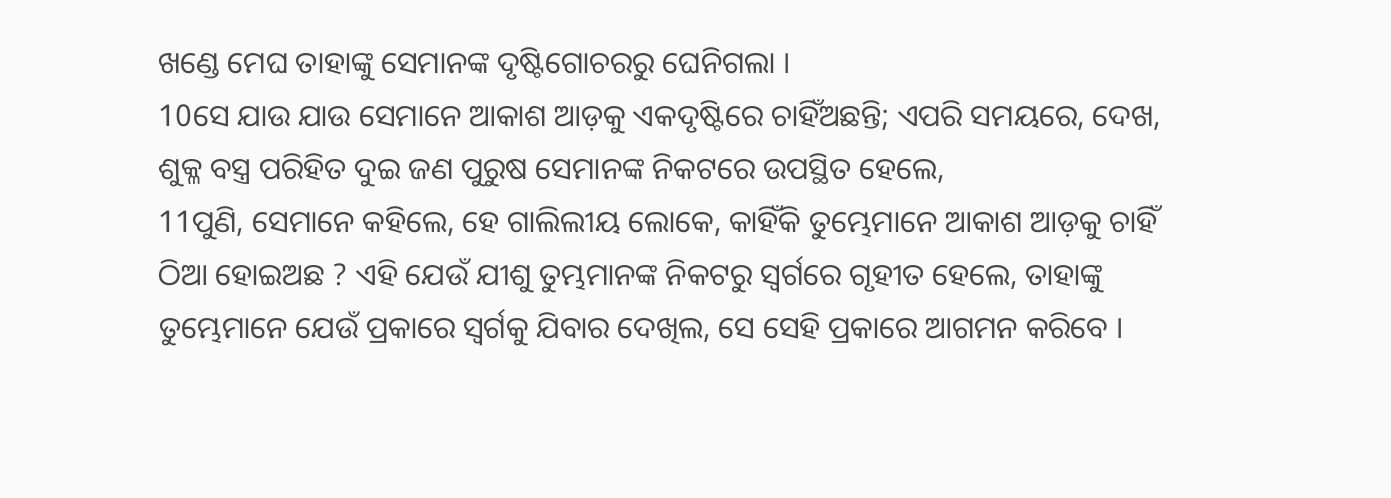ଖଣ୍ଡେ ମେଘ ତାହାଙ୍କୁ ସେମାନଙ୍କ ଦୃଷ୍ଟିଗୋଚରରୁ ଘେନିଗଲା ।
10ସେ ଯାଉ ଯାଉ ସେମାନେ ଆକାଶ ଆଡ଼କୁ ଏକଦୃଷ୍ଟିରେ ଚାହିଁଅଛନ୍ତି; ଏପରି ସମୟରେ, ଦେଖ, ଶୁକ୍ଳ ବସ୍ତ୍ର ପରିହିତ ଦୁଇ ଜଣ ପୁରୁଷ ସେମାନଙ୍କ ନିକଟରେ ଉପସ୍ଥିତ ହେଲେ,
11ପୁଣି, ସେମାନେ କହିଲେ, ହେ ଗାଲିଲୀୟ ଲୋକେ, କାହିଁକି ତୁମ୍ଭେମାନେ ଆକାଶ ଆଡ଼କୁ ଚାହିଁ ଠିଆ ହୋଇଅଛ ? ଏହି ଯେଉଁ ଯୀଶୁ ତୁମ୍ଭମାନଙ୍କ ନିକଟରୁ ସ୍ୱର୍ଗରେ ଗୃହୀତ ହେଲେ, ତାହାଙ୍କୁ ତୁମ୍ଭେମାନେ ଯେଉଁ ପ୍ରକାରେ ସ୍ୱର୍ଗକୁ ଯିବାର ଦେଖିଲ, ସେ ସେହି ପ୍ରକାରେ ଆଗମନ କରିବେ ।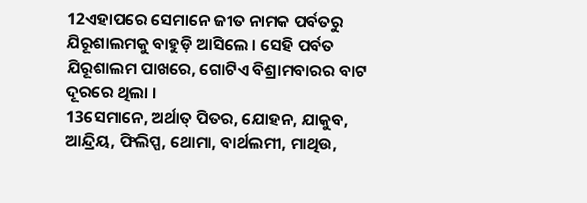12ଏହାପରେ ସେମାନେ ଜୀତ ନାମକ ପର୍ବତରୁ ଯିରୂଶାଲମକୁ ବାହୁଡ଼ି ଆସିଲେ । ସେହି ପର୍ବତ ଯିରୂଶାଲମ ପାଖରେ, ଗୋଟିଏ ବିଶ୍ରାମବାରର ବାଟ ଦୂରରେ ଥିଲା ।
13ସେମାନେ, ଅର୍ଥାତ୍ ପିତର, ଯୋହନ, ଯାକୁବ, ଆନ୍ଦ୍ରିୟ, ଫିଲିପ୍ପ, ଥୋମା, ବାର୍ଥଲମୀ, ମାଥିଉ,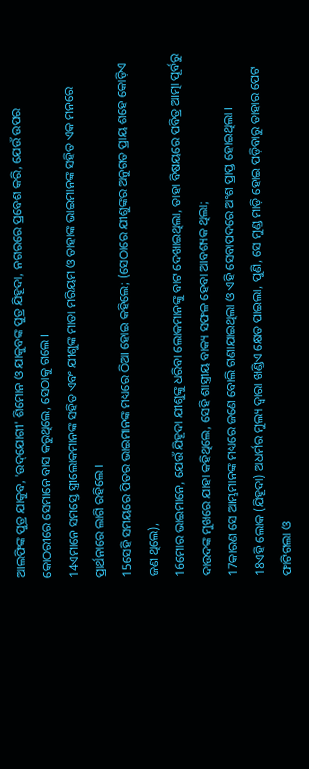ଆଲଫିଙ୍କ ପୁତ୍ର ଯାକୁବ, 'ଉଦ୍‌ଯୋଗୀ' ଶିମୋନ ଓ ଯାକୁବଙ୍କ ପୁତ୍ର ଯିହୂଦା, ନଗରରେ ପ୍ରବେଶ କରି, ଯେଉଁ ଉପର କୋଠରୀରେ ସେମାନେ ବାସ କରୁଥିଲେ, ସେଠାକୁ ଗଲେ ।
14ଏମାନେ ସମସ୍ତେ ସ୍ତ୍ରୀଲୋକମାନଙ୍କ ସହିତ ଏବଂ ଯୀଶୁଙ୍କ ମାତା ମରିୟମ ଓ ତାହାଙ୍କ ଭାଇମାନଙ୍କ ସହିତ ଏକ ମନରେ ପ୍ରାର୍ଥନାରେ ଲାଗି ରହିଲେ ।
15ସେହି ସମୟରେ ପିତର ଭାଇମାନଙ୍କ ମଧ୍ୟରେ ଠିଆ ହୋଇ କହିଲେ; (ସେଠାରେ ଯୀଶୁଙ୍କର ଅନୁଗତ ପ୍ରାୟ ଶହେ କୋଡ଼ିଏ ଜଣ ଥିଲେ),
16ମୋର ଭାଇମାନେ, ଯେଉଁ ଯିହୂଦା ଯୀଶୁଙ୍କୁ ଧରିବା ଲୋକମାନଙ୍କୁ ବାଟ ଦେଖାଇଥିଲା, ତାହା ବିଷୟରେ ପବିତ୍ର ଆତ୍ମା ପୂର୍ବରୁ ଦାଉଦଙ୍କ ମୁଖରେ ଯାହା କହିଥିଲେ, ସେହି ଶାସ୍ତ୍ରୀୟ ବାକ୍ୟ ସଫଳ ହେବା ଆବଶ୍ୟକ ଥିଲା;
17କାରଣ ସେ ଆମ୍ଭମାନଙ୍କ ମଧ୍ୟରେ ଜଣେ ବୋଲି ଗଣାଯାଇଥିଲା ଓ ଏହି ସେବାପଦରେ ଅଂଶ ପ୍ରାପ୍ତ ହୋଇଥିଲା ।
18ଏହି ଲୋକ (ଯିହୂଦା) ଅଧର୍ମର ମୁଲ୍ୟ ଦ୍ୱାରା ଖଣ୍ଡିଏ କ୍ଷେତ ପାଇଲା, ପୁଣି, ସେ ମୁଣ୍ଡ ମାଡ଼ି ହୋଇ ପଡ଼ିବାରୁ ତାହାର ପେଟ ଫାଟିଗଲା ଓ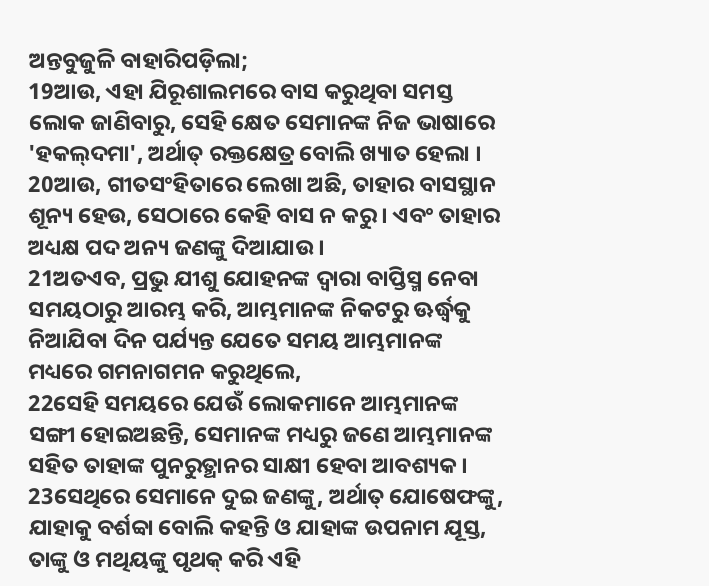ଅନ୍ତବୁଜୁଳି ବାହାରିପଡ଼ିଲା;
19ଆଉ, ଏହା ଯିରୂଶାଲମରେ ବାସ କରୁଥିବା ସମସ୍ତ ଲୋକ ଜାଣିବାରୁ, ସେହି କ୍ଷେତ ସେମାନଙ୍କ ନିଜ ଭାଷାରେ 'ହକଲ୍‌ଦମା', ଅର୍ଥାତ୍ ରକ୍ତକ୍ଷେତ୍ର ବୋଲି ଖ୍ୟାତ ହେଲା ।
20ଆଉ, ଗୀତସଂହିତାରେ ଲେଖା ଅଛି, ତାହାର ବାସସ୍ଥାନ ଶୂନ୍ୟ ହେଉ, ସେଠାରେ କେହି ବାସ ନ କରୁ । ଏବଂ ତାହାର ଅଧ୍ୟକ୍ଷ ପଦ ଅନ୍ୟ ଜଣଙ୍କୁ ଦିଆଯାଉ ।
21ଅତଏବ, ପ୍ରଭୁ ଯୀଶୁ ଯୋହନଙ୍କ ଦ୍ୱାରା ବାପ୍ତିସ୍ମ ନେବା ସମୟଠାରୁ ଆରମ୍ଭ କରି, ଆମ୍ଭମାନଙ୍କ ନିକଟରୁ ଊର୍ଦ୍ଧ୍ୱକୁ ନିଆଯିବା ଦିନ ପର୍ଯ୍ୟନ୍ତ ଯେତେ ସମୟ ଆମ୍ଭମାନଙ୍କ ମଧ୍ୟରେ ଗମନାଗମନ କରୁଥିଲେ,
22ସେହି ସମୟରେ ଯେଉଁ ଲୋକମାନେ ଆମ୍ଭମାନଙ୍କ ସଙ୍ଗୀ ହୋଇଅଛନ୍ତି, ସେମାନଙ୍କ ମଧ୍ୟରୁ ଜଣେ ଆମ୍ଭମାନଙ୍କ ସହିତ ତାହାଙ୍କ ପୁନରୁତ୍ଥାନର ସାକ୍ଷୀ ହେବା ଆବଶ୍ୟକ ।
23ସେଥିରେ ସେମାନେ ଦୁଇ ଜଣଙ୍କୁ, ଅର୍ଥାତ୍ ଯୋଷେଫଙ୍କୁ, ଯାହାକୁ ବର୍ଶବ୍ବା ବୋଲି କହନ୍ତି ଓ ଯାହାଙ୍କ ଉପନାମ ଯୂସ୍ତ, ତାଙ୍କୁ ଓ ମଥିୟଙ୍କୁ ପୃଥକ୍ କରି ଏହି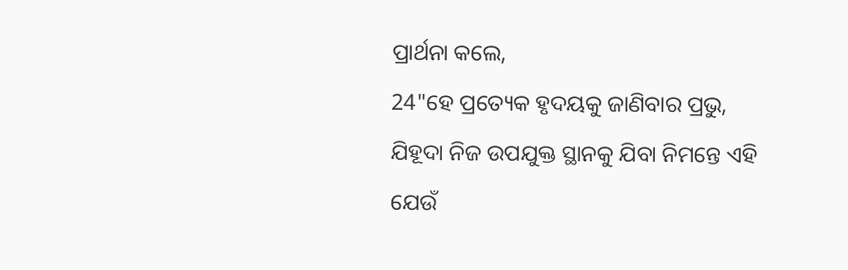ପ୍ରାର୍ଥନା କଲେ,
24"ହେ ପ୍ରତ୍ୟେକ ହୃଦୟକୁ ଜାଣିବାର ପ୍ରଭୁ, ଯିହୂଦା ନିଜ ଉପଯୁକ୍ତ ସ୍ଥାନକୁ ଯିବା ନିମନ୍ତେ ଏହି ଯେଉଁ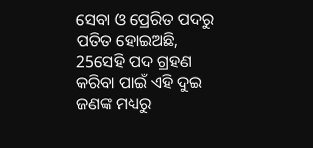ସେବା ଓ ପ୍ରେରିତ ପଦରୁ ପତିତ ହୋଇଅଛି,
25ସେହି ପଦ ଗ୍ରହଣ କରିବା ପାଇଁ ଏହି ଦୁଇ ଜଣଙ୍କ ମଧ୍ୟରୁ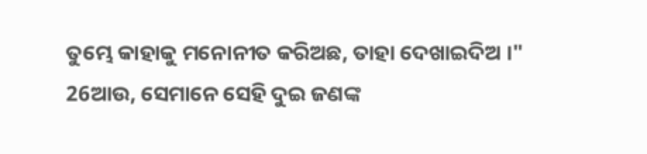ତୁମ୍ଭେ କାହାକୁ ମନୋନୀତ କରିଅଛ, ତାହା ଦେଖାଇଦିଅ ।"
26ଆଉ, ସେମାନେ ସେହି ଦୁଇ ଜଣଙ୍କ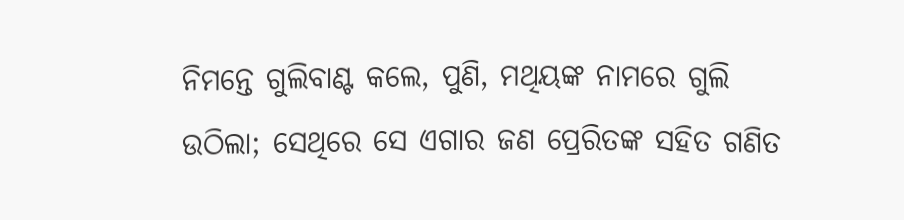ନିମନ୍ତେ ଗୁଲିବାଣ୍ଟ କଲେ, ପୁଣି, ମଥିୟଙ୍କ ନାମରେ ଗୁଲି ଉଠିଲା; ସେଥିରେ ସେ ଏଗାର ଜଣ ପ୍ରେରିତଙ୍କ ସହିତ ଗଣିତ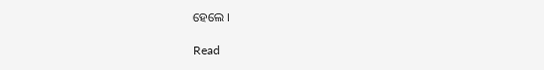ହେଲେ ।

Read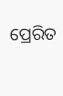ପ୍ରେରିତ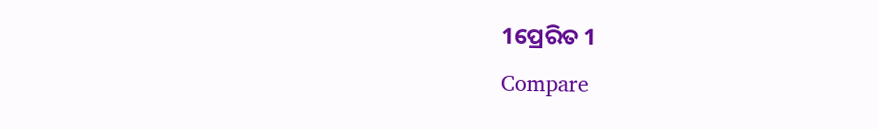1ପ୍ରେରିତ 1
Compare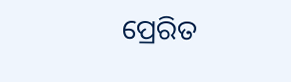ପ୍ରେରିତ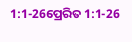1:1-26ପ୍ରେରିତ 1:1-26